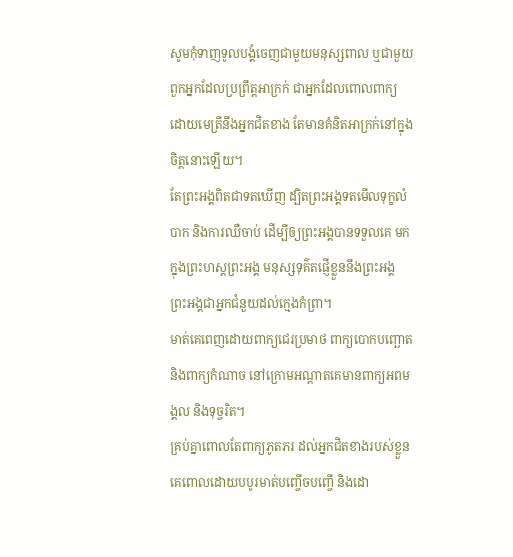សូមកុំទាញទូលបង្គំចេញជាមួយមនុស្សពាល ឬជាមួយពួកអ្នកដែលប្រព្រឹត្តអាក្រក់ ជាអ្នកដែលពោលពាក្យ ដោយមេត្រីនឹងអ្នកជិតខាង តែមានគំនិតអាក្រក់នៅក្នុងចិត្តនោះឡើយ។
តែព្រះអង្គពិតជាទតឃើញ ដ្បិតព្រះអង្គទតមើលទុក្ខលំបាក និងការឈឺចាប់ ដើម្បីឲ្យព្រះអង្គបានទទួលគេ មកក្នុងព្រះហស្តព្រះអង្គ មនុស្សទុគ៌តផ្ញើខ្លួននឹងព្រះអង្គ ព្រះអង្គជាអ្នកជំនួយដល់ក្មេងកំព្រា។
មាត់គេពេញដោយពាក្យជេរប្រមាថ ពាក្យបោកបញ្ឆោត និងពាក្យកំណាច នៅក្រោមអណ្ដាតគេមានពាក្យអពមង្គល និងទុច្ចរិត។
គ្រប់គ្នាពោលតែពាក្យភូតភរ ដល់អ្នកជិតខាងរបស់ខ្លួន គេពោលដោយបបូរមាត់បញ្ចើចបញ្ចើ និងដោ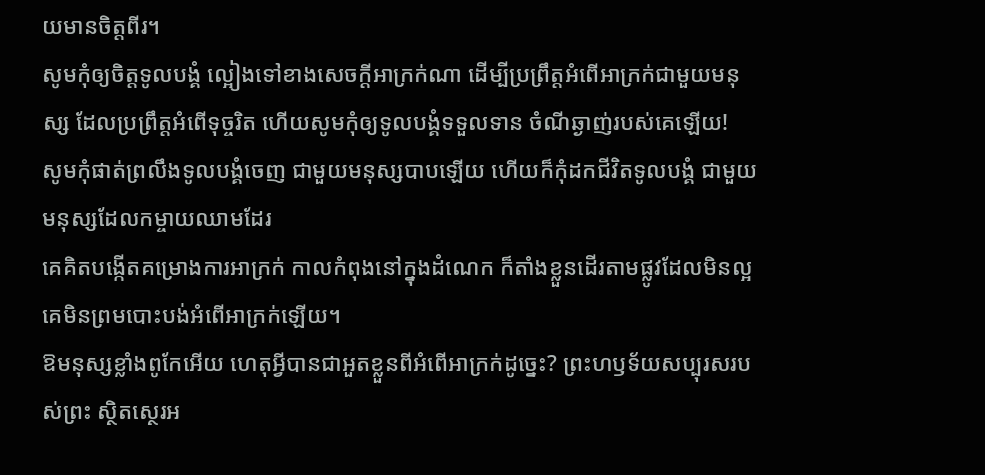យមានចិត្តពីរ។
សូមកុំឲ្យចិត្តទូលបង្គំ ល្អៀងទៅខាងសេចក្ដីអាក្រក់ណា ដើម្បីប្រព្រឹត្តអំពើអាក្រក់ជាមួយមនុស្ស ដែលប្រព្រឹត្តអំពើទុច្ចរិត ហើយសូមកុំឲ្យទូលបង្គំទទួលទាន ចំណីឆ្ងាញ់របស់គេឡើយ!
សូមកុំផាត់ព្រលឹងទូលបង្គំចេញ ជាមួយមនុស្សបាបឡើយ ហើយក៏កុំដកជីវិតទូលបង្គំ ជាមួយមនុស្សដែលកម្ចាយឈាមដែរ
គេគិតបង្កើតគម្រោងការអាក្រក់ កាលកំពុងនៅក្នុងដំណេក ក៏តាំងខ្លួនដើរតាមផ្លូវដែលមិនល្អ គេមិនព្រមបោះបង់អំពើអាក្រក់ឡើយ។
ឱមនុស្សខ្លាំងពូកែអើយ ហេតុអ្វីបានជាអួតខ្លួនពីអំពើអាក្រក់ដូច្នេះ? ព្រះហឫទ័យសប្បុរសរបស់ព្រះ ស្ថិតស្ថេរអ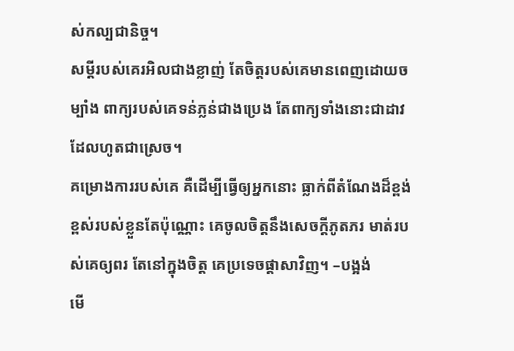ស់កល្បជានិច្ច។
សម្ដីរបស់គេរអិលជាងខ្លាញ់ តែចិត្តរបស់គេមានពេញដោយចម្បាំង ពាក្យរបស់គេទន់ភ្លន់ជាងប្រេង តែពាក្យទាំងនោះជាដាវដែលហូតជាស្រេច។
គម្រោងការរបស់គេ គឺដើម្បីធ្វើឲ្យអ្នកនោះ ធ្លាក់ពីតំណែងដ៏ខ្ពង់ខ្ពស់របស់ខ្លួនតែប៉ុណ្ណោះ គេចូលចិត្តនឹងសេចក្ដីភូតភរ មាត់របស់គេឲ្យពរ តែនៅក្នុងចិត្ត គេប្រទេចផ្ដាសាវិញ។ –បង្អង់
មើ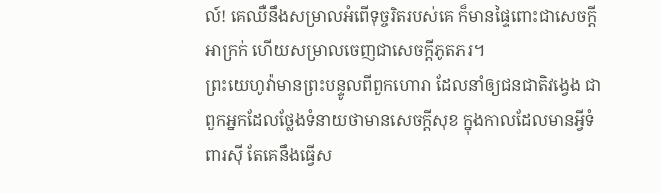ល៍! គេឈឺនឹងសម្រាលអំពើទុច្ចរិតរបស់គេ ក៏មានផ្ទៃពោះជាសេចក្ដីអាក្រក់ ហើយសម្រាលចេញជាសេចក្ដីភូតភរ។
ព្រះយេហូវ៉ាមានព្រះបន្ទូលពីពួកហោរា ដែលនាំឲ្យជនជាតិវង្វេង ជាពួកអ្នកដែលថ្លែងទំនាយថាមានសេចក្ដីសុខ ក្នុងកាលដែលមានអ្វីទំពារស៊ី តែគេនឹងធ្វើស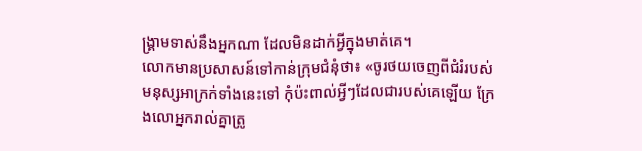ង្គ្រាមទាស់នឹងអ្នកណា ដែលមិនដាក់អ្វីក្នុងមាត់គេ។
លោកមានប្រសាសន៍ទៅកាន់ក្រុមជំនុំថា៖ «ចូរថយចេញពីជំរំរបស់មនុស្សអាក្រក់ទាំងនេះទៅ កុំប៉ះពាល់អ្វីៗដែលជារបស់គេឡើយ ក្រែងលោអ្នករាល់គ្នាត្រូ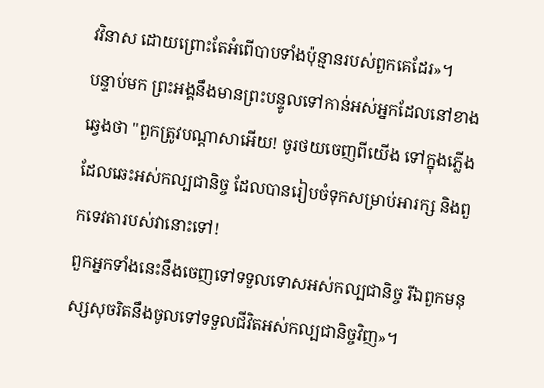វវិនាស ដោយព្រោះតែអំពើបាបទាំងប៉ុន្មានរបស់ពួកគេដែរ»។
បន្ទាប់មក ព្រះអង្គនឹងមានព្រះបន្ទូលទៅកាន់អស់អ្នកដែលនៅខាងឆ្វេងថា "ពួកត្រូវបណ្តាសាអើយ! ចូរថយចេញពីយើង ទៅក្នុងភ្លើងដែលឆេះអស់កល្បជានិច្ច ដែលបានរៀបចំទុកសម្រាប់អារក្ស និងពួកទេវតារបស់វានោះទៅ!
ពួកអ្នកទាំងនេះនឹងចេញទៅទទួលទោសអស់កល្បជានិច្ច រីឯពួកមនុស្សសុចរិតនឹងចូលទៅទទួលជីវិតអស់កល្បជានិច្ចវិញ»។